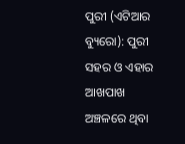ପୁରୀ (ଏଟିଆର ବ୍ୟୁରୋ): ପୁରୀ ସହର ଓ ଏହାର ଆଖପାଖ ଅଞ୍ଚଳରେ ଥିବା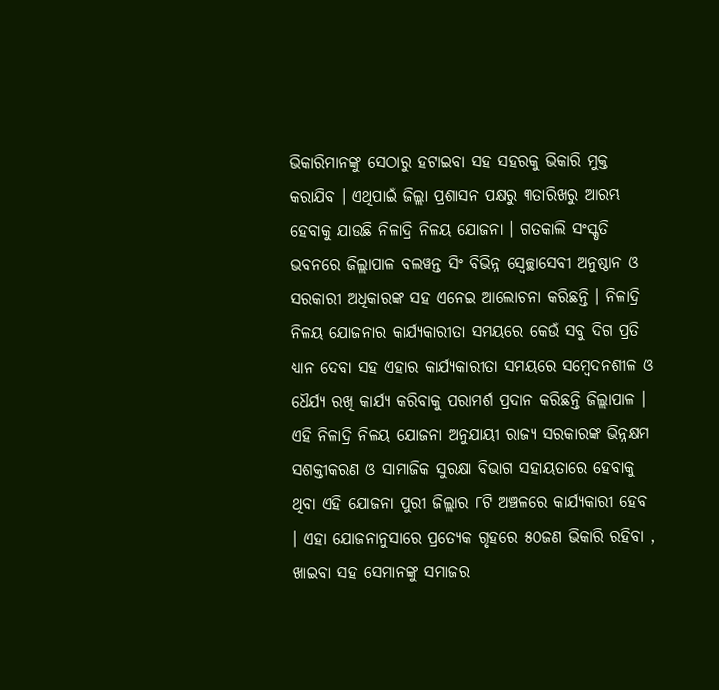ଭିକାରିମାନଙ୍କୁ ସେଠାରୁ ହଟାଇବା ସହ ସହରକୁ ଭିକାରି ମୁକ୍ତ କରାଯିବ । ଏଥିପାଇଁ ଜିଲ୍ଲା ପ୍ରଶାସନ ପକ୍ଷରୁ ୩ତାରିଖରୁ ଆରମ୍ଭ ହେବାକୁ ଯାଉଛି ନିଳାଦ୍ରି ନିଳୟ ଯୋଜନା । ଗତକାଲି ସଂସ୍କୃତି ଭବନରେ ଜିଲ୍ଲାପାଳ ବଲୱନ୍ତ ସିଂ ବିଭିନ୍ନ ସ୍ୱେଚ୍ଛାସେବୀ ଅନୁଷ୍ଠାନ ଓ ସରକାରୀ ଅଧିକାରଙ୍କ ସହ ଏନେଇ ଆଲୋଚନା କରିଛନ୍ତି । ନିଳାଦ୍ରି ନିଳୟ ଯୋଜନାର କାର୍ଯ୍ୟକାରୀତା ସମୟରେ କେଉଁ ସବୁ ଦିଗ ପ୍ରତି ଧ୍ୟାନ ଦେବା ସହ ଏହାର କାର୍ଯ୍ୟକାରୀତା ସମୟରେ ସମ୍ବେଦନଶୀଳ ଓ ଧୈର୍ଯ୍ୟ ରଖି କାର୍ଯ୍ୟ କରିବାକୁ ପରାମର୍ଶ ପ୍ରଦାନ କରିଛନ୍ତି ଜିଲ୍ଲାପାଳ ।
ଏହି ନିଳାଦ୍ରି ନିଳୟ ଯୋଜନା ଅନୁଯାୟୀ ରାଜ୍ୟ ସରକାରଙ୍କ ଭିନ୍ନକ୍ଷମ ସଶକ୍ତୀକରଣ ଓ ସାମାଜିକ ସୁରକ୍ଷା ବିଭାଗ ସହାୟତାରେ ହେବାକୁ ଥିବା ଏହି ଯୋଜନା ପୁରୀ ଜିଲ୍ଲାର ୮ଟି ଅଞ୍ଚଳରେ କାର୍ଯ୍ୟକାରୀ ହେବ । ଏହା ଯୋଜନାନୁସାରେ ପ୍ରତ୍ୟେକ ଗୃହରେ ୫୦ଜଣ ଭିକାରି ରହିବା , ଖାଇବା ସହ ସେମାନଙ୍କୁ ସମାଜର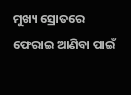ମୁଖ୍ୟ ସ୍ରୋତରେ ଫେରାଇ ଆଣିବା ପାଇଁ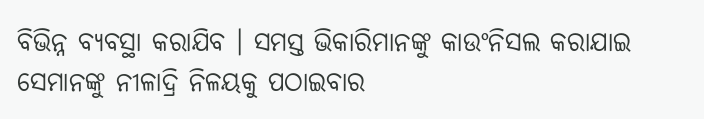ବିଭିନ୍ନ ବ୍ୟବସ୍ଥା କରାଯିବ । ସମସ୍ତ ଭିକାରିମାନଙ୍କୁ କାଉଂନିସଲ କରାଯାଇ ସେମାନଙ୍କୁ ନୀଳାଦ୍ରି ନିଳୟକୁ ପଠାଇବାର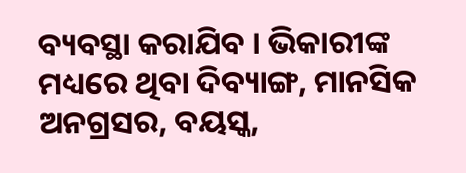ବ୍ୟବସ୍ଥା କରାଯିବ । ଭିକାରୀଙ୍କ ମଧ୍ୟରେ ଥିବା ଦିବ୍ୟାଙ୍ଗ, ମାନସିକ ଅନଗ୍ରସର, ବୟସ୍କ,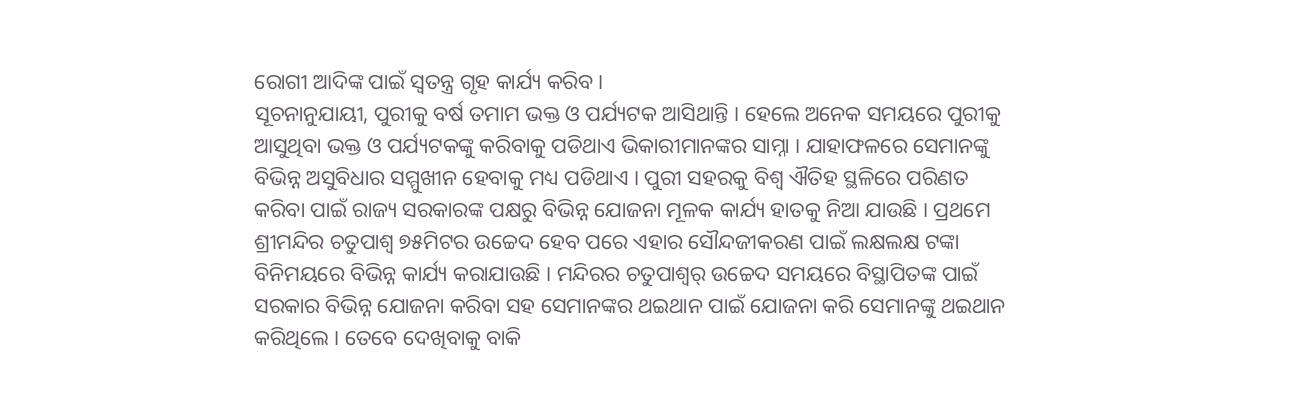ରୋଗୀ ଆଦିଙ୍କ ପାଇଁ ସ୍ବତନ୍ତ୍ର ଗୃହ କାର୍ଯ୍ୟ କରିବ।
ସୂଚନାନୁଯାୟୀ, ପୁରୀକୁ ବର୍ଷ ତମାମ ଭକ୍ତ ଓ ପର୍ଯ୍ୟଟକ ଆସିଥାନ୍ତି । ହେଲେ ଅନେକ ସମୟରେ ପୁରୀକୁ ଆସୁଥିବା ଭକ୍ତ ଓ ପର୍ଯ୍ୟଟକଙ୍କୁ କରିବାକୁ ପଡିଥାଏ ଭିକାରୀମାନଙ୍କର ସାମ୍ନା । ଯାହାଫଳରେ ସେମାନଙ୍କୁ ବିଭିନ୍ନ ଅସୁବିଧାର ସମ୍ମୁଖୀନ ହେବାକୁ ମଧ୍ୟ ପଡିଥାଏ । ପୁରୀ ସହରକୁ ବିଶ୍ୱ ଐତିହ ସ୍ଥଳିରେ ପରିଣତ କରିବା ପାଇଁ ରାଜ୍ୟ ସରକାରଙ୍କ ପକ୍ଷରୁ ବିଭିନ୍ନ ଯୋଜନା ମୂଳକ କାର୍ଯ୍ୟ ହାତକୁ ନିଆ ଯାଉଛି । ପ୍ରଥମେ ଶ୍ରୀମନ୍ଦିର ଚତୁପାଶ୍ୱ ୭୫ମିଟର ଉଚ୍ଚେଦ ହେବ ପରେ ଏହାର ସୌନ୍ଦଜୀକରଣ ପାଇଁ ଲକ୍ଷଲକ୍ଷ ଟଙ୍କା ବିନିମୟରେ ବିଭିନ୍ନ କାର୍ଯ୍ୟ କରାଯାଉଛି । ମନ୍ଦିରର ଚତୁପାଶ୍ୱର୍ ଉଚ୍ଚେଦ ସମୟରେ ବିସ୍ଥାପିତଙ୍କ ପାଇଁ ସରକାର ବିଭିନ୍ନ ଯୋଜନା କରିବା ସହ ସେମାନଙ୍କର ଥଇଥାନ ପାଇଁ ଯୋଜନା କରି ସେମାନଙ୍କୁ ଥଇଥାନ କରିଥିଲେ । ତେବେ ଦେଖିବାକୁ ବାକି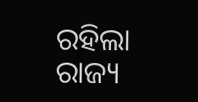ରହିଲା ରାଜ୍ୟ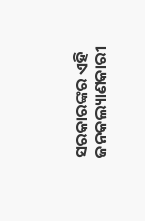ସରକାରଙ୍କର ଏହି ଜନକଲ୍ୟାଣକାରୀ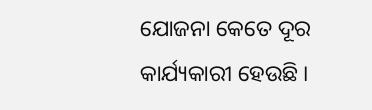ଯୋଜନା କେତେ ଦୂର କାର୍ଯ୍ୟକାରୀ ହେଉଛି ।